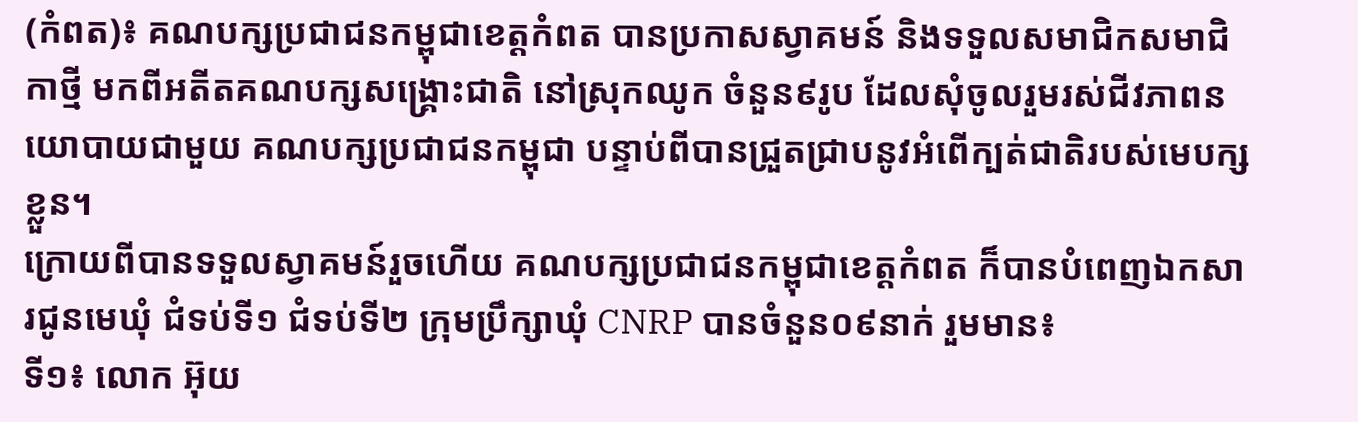(កំពត)៖ គណបក្សប្រជាជនកម្ពុជាខេត្តកំពត បានប្រកាសស្វាគមន៍ និងទទួលសមាជិកសមាជិកាថ្មី មកពីអតីតគណបក្សសង្គ្រោះជាតិ នៅស្រុកឈូក ចំនួន៩រូប ដែលសុំចូលរួមរស់ជីវភាពនយោបាយជាមួយ គណបក្សប្រជាជនកម្ពុជា បន្ទាប់ពីបានជ្រួតជ្រាបនូវអំពើក្បត់ជាតិរបស់មេបក្សខ្លួន។
ក្រោយពីបានទទួលស្វាគមន៍រួចហើយ គណបក្សប្រជាជនកម្ពុជាខេត្តកំពត ក៏បានបំពេញឯកសារជូនមេឃុំ ជំទប់ទី១ ជំទប់ទី២ ក្រុមប្រឹក្សាឃុំ CNRP បានចំនួន០៩នាក់ រួមមាន៖
ទី១៖ លោក អ៊ុយ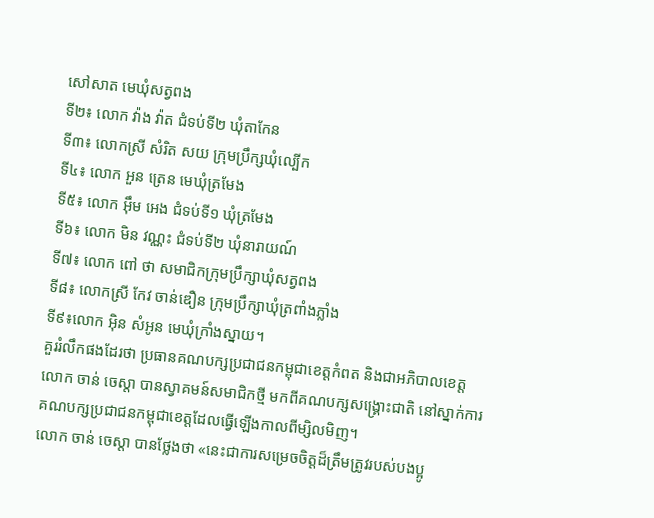សៅសាត មេឃុំសត្វពង
ទី២៖ លោក វ៉ាង វ៉ាត ជំទប់ទី២ ឃុំតាកែន
ទី៣៖ លោកស្រី សំរិត សយ ក្រុមប្រឹក្សឃុំល្បើក
ទី៤៖ លោក អួន ត្រេន មេឃុំត្រមែង
ទី៥៖ លោក អ៊ឹម អេង ជំទប់ទី១ ឃុំត្រមែង
ទី៦៖ លោក មិន វណ្ណះ ជំទប់ទី២ ឃុំនារាយណ៍
ទី៧៖ លោក ពៅ ថា សមាជិកក្រុមប្រឹក្សាឃុំសត្វពង
ទី៨៖ លោកស្រី កែវ ចាន់ឌឿន ក្រុមប្រឹក្សាឃុំត្រពាំងភ្លាំង
ទី៩៖លោក អ៊ិន សំអូន មេឃុំក្រាំងស្នាយ។
គួររំលឹកផងដែរថា ប្រធានគណបក្សប្រជាជនកម្ពុជាខេត្តកំពត និងជាអភិបាលខេត្ត លោក ចាន់ ចេស្តា បានស្វាគមន៍សមាជិកថ្មី មកពីគណបក្សសង្គ្រោះជាតិ នៅស្នាក់ការគណបក្សប្រជាជនកម្ពុជាខេត្តដែលធ្វើឡើងកាលពីម្សិលមិញ។
លោក ចាន់ ចេស្តា បានថ្លែងថា «នេះជាការសម្រេចចិត្តដ៏ត្រឹមត្រូវរបស់បងប្អូ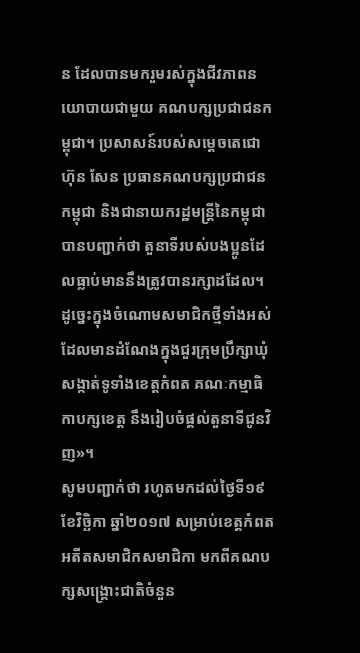ន ដែលបានមករួមរស់ក្នុងជីវភាពនយោបាយជាមួយ គណបក្សប្រជាជនកម្ពុជា។ ប្រសាសន៍របស់សម្តេចតេជោ ហ៊ុន សែន ប្រធានគណបក្សប្រជាជនកម្ពុជា និងជានាយករដ្ឋមន្រ្តីនៃកម្ពុជា បានបញ្ជាក់ថា តួនាទីរបស់បងប្អូនដែលធ្លាប់មាននឹងត្រូវបានរក្សាដដែល។ ដូច្នេះក្នុងចំណោមសមាជិកថ្មីទាំងអស់ ដែលមានដំណែងក្នុងជួរក្រុមប្រឹក្សាឃុំសង្កាត់ទូទាំងខេត្តកំពត គណៈកម្មាធិកាបក្សខេត្ត នឹងរៀបចំផ្តល់តួនាទីជូនវិញ»។
សូមបញ្ជាក់ថា រហូតមកដល់ថ្ងៃទី១៩ ខែវិច្ឆិកា ឆ្នាំ២០១៧ សម្រាប់ខេត្តកំពត អតីតសមាជិកសមាជិកា មកពីគណបក្សសង្គ្រោះជាតិចំនួន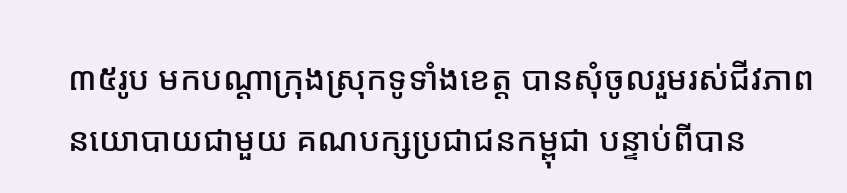៣៥រូប មកបណ្តាក្រុងស្រុកទូទាំងខេត្ត បានសុំចូលរួមរស់ជីវភាព នយោបាយជាមួយ គណបក្សប្រជាជនកម្ពុជា បន្ទាប់ពីបាន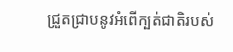ជ្រួតជ្រាបនូវអំពើក្បត់ជាតិរបស់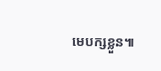មេបក្សខ្លួន៕